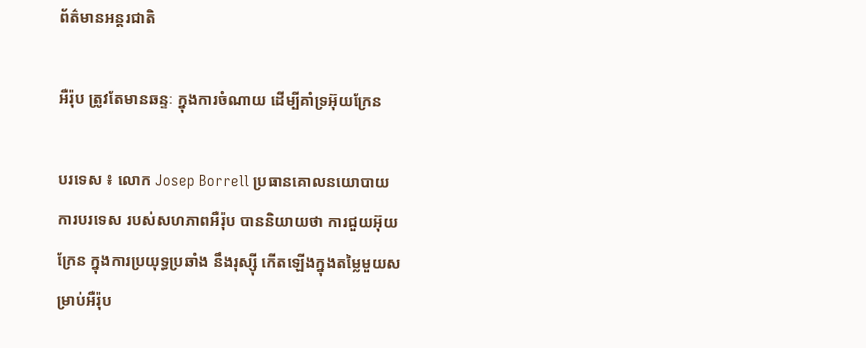ព័ត៌មានអន្តរជាតិ

អឺរ៉ុប ត្រូវតែមានឆន្ទៈ ក្នុងការចំណាយ ដើម្បីគាំទ្រអ៊ុយក្រែន

បរទេស ៖ លោក Josep Borrell ប្រធានគោលនយោបាយ ការបរទេស របស់សហភាពអឺរ៉ុប បាននិយាយថា ការជួយអ៊ុយក្រែន ក្នុងការប្រយុទ្ធប្រឆាំង នឹងរុស្ស៊ី កើតឡើងក្នុងតម្លៃមួយសម្រាប់អឺរ៉ុប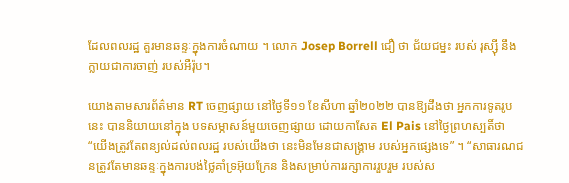ដែលពលរដ្ឋ គួរមានឆន្ទៈក្នុងការចំណាយ ។ លោក Josep Borrell ជឿ ថា ជ័យជម្នះ របស់ រុស្ស៊ី នឹងក្លាយជាការចាញ់ របស់អឺរ៉ុប។

យោងតាមសារព័ត៌មាន RT ចេញផ្សាយ នៅថ្ងៃទី១១ ខែសីហា ឆ្នាំ២០២២ បានឱ្យដឹងថា អ្នកការទូតរូបនេះ បាននិយាយនៅក្នុង បទសម្ភាសន៍មួយចេញផ្សាយ ដោយកាសែត El Pais នៅថ្ងៃព្រហស្បតិ៍ថា “យើងត្រូវតែពន្យល់ដល់ពលរដ្ឋ របស់យើងថា នេះមិនមែនជាសង្រ្គាម របស់អ្នកផ្សេងទេ” ។ “សាធារណជនត្រូវតែមានឆន្ទៈក្នុងការបង់ថ្លៃគាំទ្រអ៊ុយក្រែន និងសម្រាប់ការរក្សាការរួបរួម របស់ស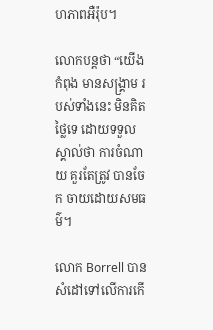ហភាពអឺរ៉ុប។

លោកបន្តថា “យើងកំពុង មានសង្គ្រាម របស់ទាំងនេះ មិនគិតថ្លៃទេ ដោយទទួលស្គាល់ថា ការចំណាយ គួរតែត្រូវ បានចែក ចាយដោយសមធម៌។

លោក Borrell បានសំដៅទៅលើការកើ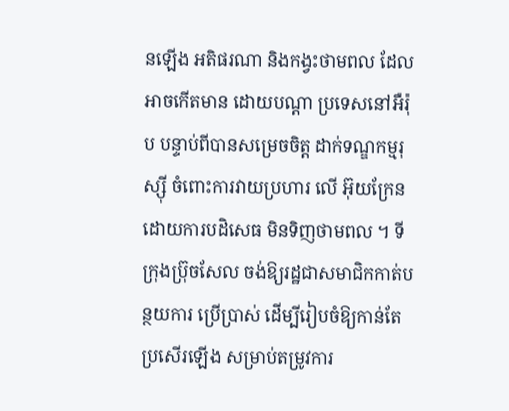នឡើង អតិផរណា និងកង្វះថាមពល ដែលអាចកើតមាន ដោយបណ្តា ប្រទេសនៅអឺរ៉ុប បន្ទាប់ពីបានសម្រេចចិត្ត ដាក់ទណ្ឌកម្មរុស្ស៊ី ចំពោះការវាយប្រហារ លើ អ៊ុយក្រែន ដោយការបដិសេធ មិនទិញថាមពល ។ ទីក្រុងប្រ៊ុចសែល ចង់ឱ្យរដ្ឋជាសមាជិកកាត់បន្ថយការ ប្រើប្រាស់ ដើម្បីរៀបចំឱ្យកាន់តែប្រសើរឡើង សម្រាប់តម្រូវការ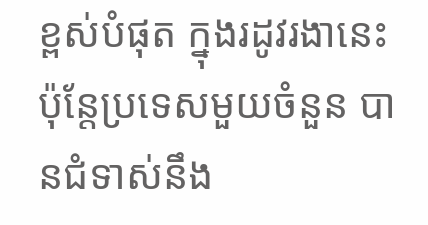ខ្ពស់បំផុត ក្នុងរដូវរងានេះ ប៉ុន្តែប្រទេសមួយចំនួន បានជំទាស់នឹង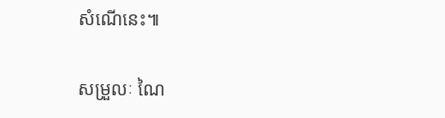សំណើនេះ៕

សម្រួលៈ ណៃ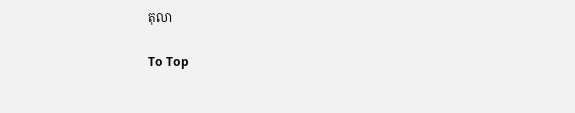តុលា

To Top